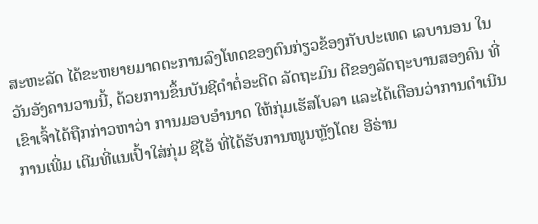ສະຫະລັດ ໄດ້ຂະຫຍາຍມາດຕະການລົງໂທດຂອງຕົນກ່ຽວຂ້ອງກັບປະເທດ ເລບານອນ ໃນວັນອັງຄານວານນີ້, ດ້ວຍການຂຶ້ນບັນຊີດຳຕໍ່ອະດີດ ລັດຖະມົນ ຕີຂອງລັດຖະບານສອງຄົນ ທີ່ເຂົາເຈົ້າໄດ້ຖືກກ່າວຫາວ່າ ການມອບອຳນາດ ໃຫ້ກຸ່ມເຮັສໂບລາ ແລະໄດ້ເຕືອນວ່າການດຳເນີນການເພີ່ມ ເຕີມທີ່ແນເປົ້າໃສ່ກຸ່ມ ຊີໄອ້ ທີ່ໄດ້ຮັບການໜູນຫຼັງໂດຍ ອີຣ່ານ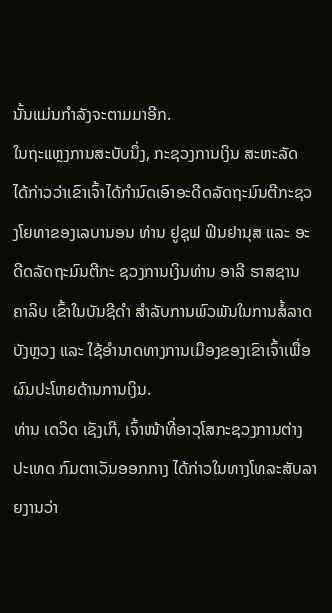ນັ້ນແມ່ນກຳລັງຈະຕາມມາອີກ.
ໃນຖະແຫຼງການສະບັບນຶ່ງ, ກະຊວງການເງິນ ສະຫະລັດ ໄດ້ກ່າວວ່າເຂົາເຈົ້າໄດ້ກຳນົດເອົາອະດີດລັດຖະມົນຕີກະຊວງໂຍທາຂອງເລບານອນ ທ່ານ ຢູຊຸຟ ຟິນຢານຸສ ແລະ ອະດີດລັດຖະມົນຕີກະ ຊວງການເງິນທ່ານ ອາລີ ຮາສຊານ ຄາລິບ ເຂົ້າໃນບັນຊີດຳ ສຳລັບການພົວພັນໃນການສໍ້ລາດບັງຫຼວງ ແລະ ໃຊ້ອຳນາດທາງການເມືອງຂອງເຂົາເຈົ້າເພື່ອຜົນປະໂຫຍດ້ານການເງິນ.
ທ່ານ ເດວິດ ເຊັງເກີ, ເຈົ້າໜ້າທີ່ອາວຸໂສກະຊວງການຕ່າງປະເທດ ກົມຕາເວັນອອກກາງ ໄດ້ກ່າວໃນທາງໂທລະສັບລາຍງານວ່າ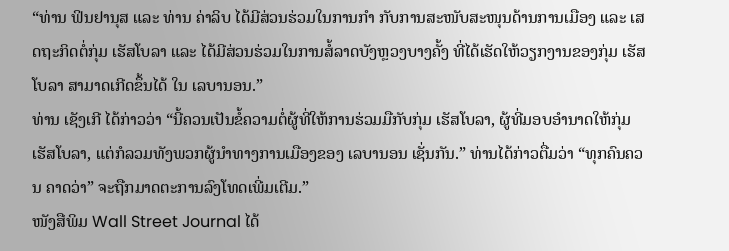“ທ່ານ ຟິນຢານຸສ ແລະ ທ່ານ ຄ່າລິບ ໄດ້ມີສ່ວນຮ່ວມໃນການກຳ ກັບການສະໜັບສະໜຸນດ້ານການເມືອງ ແລະ ເສດຖະກິດຕໍ່ກຸ່ມ ເຮັສໂບລາ ແລະ ໄດ້ມີສ່ວນຮ່ວມໃນການສໍ້ລາດບັງຫຼວງບາງຄັ້ງ ທີ່ໄດ້ເຮັດໃຫ້ວຽກງານຂອງກຸ່ມ ເຮັສໂບລາ ສາມາດເກີດຂຶ້ນໄດ້ ໃນ ເລບານອນ.”
ທ່ານ ເຊັງເກີ ໄດ້ກ່າວວ່າ “ນີ້ຄວນເປັນຂໍ້ຄວາມຕໍ່ຜູ້ທີ່ໃຫ້ການຮ່ວມມືກັບກຸ່ມ ເຮັສໂບລາ, ຜູ້ທີ່ມອບອຳນາດໃຫ້ກຸ່ມເຮັສໂບລາ, ແຕ່ກໍລວມທັງພວກຜູ້ນຳທາງການເມືອງຂອງ ເລບານອນ ເຊັ່ນກັນ.” ທ່ານໄດ້ກ່າວຕື່ມວ່າ “ທຸກຄົນຄວນ ຄາດວ່າ” ຈະຖືກມາດຕະການລົງໂທດເພີ່ມເຕີມ.”
ໜັງສືພິມ Wall Street Journal ໄດ້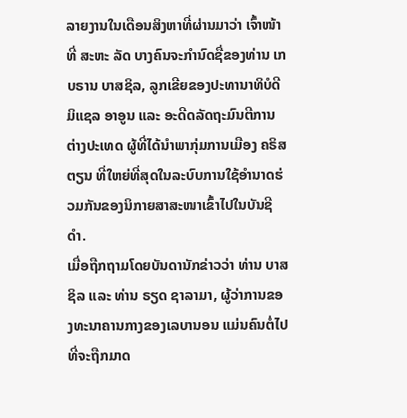ລາຍງານໃນເດືອນສິງຫາທີ່ຜ່ານມາວ່າ ເຈົ້າໜ້າທີ່ ສະຫະ ລັດ ບາງຄົນຈະກຳນົດຊື່ຂອງທ່ານ ເກບຣານ ບາສຊິລ, ລູກເຂີຍຂອງປະທານາທິບໍດີ ມິແຊລ ອາອູນ ແລະ ອະດີດລັດຖະມົນຕີການຕ່າງປະເທດ ຜູ້ທີ່ໄດ້ນຳພາກຸ່ມການເມືອງ ຄຣິສຕຽນ ທີ່ໃຫຍ່ທີ່ສຸດໃນລະບົບການໃຊ້ອຳນາດຮ່ວມກັນຂອງນິກາຍສາສະໜາເຂົ້າໄປໃນບັນຊີດຳ.
ເມື່ອຖືກຖາມໂດຍບັນດານັກຂ່າວວ່າ ທ່ານ ບາສຊິລ ແລະ ທ່ານ ຣຽດ ຊາລາມາ, ຜູ້ວ່າການຂອງທະນາຄານກາງຂອງເລບານອນ ແມ່ນຄົນຕໍ່ໄປທີ່ຈະຖືກມາດ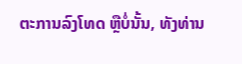ຕະການລົງໂທດ ຫຼືບໍ່ນັ້ນ, ທັງທ່ານ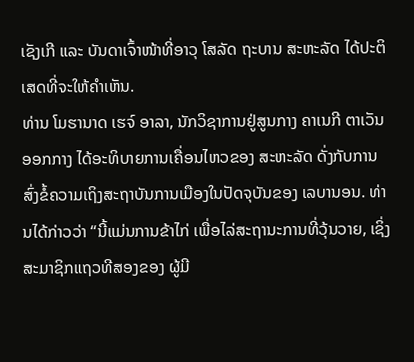ເຊັງເກີ ແລະ ບັນດາເຈົ້າໜ້າທີ່ອາວຸ ໂສລັດ ຖະບານ ສະຫະລັດ ໄດ້ປະຕິເສດທີ່ຈະໃຫ້ຄຳເຫັນ.
ທ່ານ ໂມຮານາດ ເຮຈ໌ ອາລາ, ນັກວິຊາການຢູ່ສູນກາງ ຄາເນກີ ຕາເວັນອອກກາງ ໄດ້ອະທິບາຍການເຄື່ອນໄຫວຂອງ ສະຫະລັດ ດັ່ງກັບການສົ່ງຂໍ້ຄວາມເຖິງສະຖາບັນການເມືອງໃນປັດຈຸບັນຂອງ ເລບານອນ. ທ່ານໄດ້ກ່າວວ່າ “ນີ້ແມ່ນການຂ້າໄກ່ ເພື່ອໄລ່ສະຖານະການທີ່ວຸ້ນວາຍ, ເຊິ່ງສະມາຊິກແຖວທີສອງຂອງ ຜູ້ມີ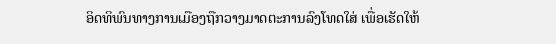ອິດທິພົນທາງການເມືອງຖືກວາງມາດຕະການລົງໂທດໃສ່ ເພື່ອເຮັດໃຫ້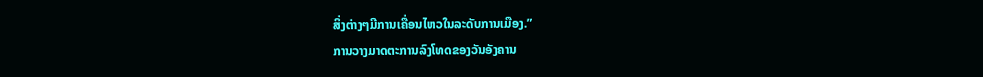ສິ່ງຕ່າງໆມີການເຄື່ອນໄຫວໃນລະດັບການເມືອງ.”
ການວາງມາດຕະການລົງໂທດຂອງວັນອັງຄານ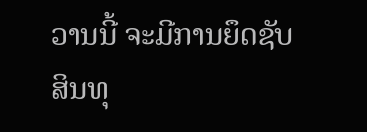ວານນີ້ ຈະມີການຍຶດຊັບສິນທຸ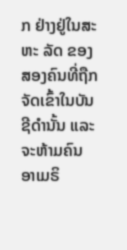ກ ຢ່າງຢູ່ໃນສະຫະ ລັດ ຂອງສອງຄົນທີ່ຖືກຈັດເຂົ້າໃນບັນຊີດຳນັ້ນ ແລະ ຈະຫ້າມຄົນ ອາເມຣິ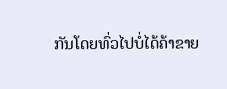ກັນໂດຍທົ່ວໄປບໍ່ໄດ້ຄ້າຂາຍ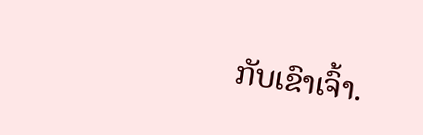ກັບເຂົາເຈົ້າ.